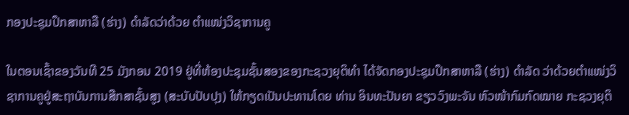ກອງປະຊຸມປຶກສາຫາລື (ຮ່າງ) ດໍາລັດວ່າດ້ວຍ ຕໍາແໜ່ງວິຊາການຄູ

ໃນຕອນເຊົ້າຂອງວັນທີ 25 ມັງກອນ 2019 ຢູ່ທີ່ຫ້ອງປະຊຸມຊັ້ນສອງຂອງກະຊວງຍຸຕິທຳ ໄດ້ຈັດກອງປະຊຸມປຶກສາຫາລື (ຮ່າງ) ດຳລັດ ວ່າດ້ວຍຕໍາແໜ່ງວິຊາການຄູຢູ່ສະຖາບັນການສືກສາຊັ້ນສູງ (ສະບັບປັບປຸງ) ໃຫ້ກຽດເປັນປະທານໂດຍ ທ່ານ ອິນທະປັນຍາ ຂຽວວົງພະຈັນ ຫົວໜ້າກົມກົດໝາຍ ກະຊວງຍຸຕິ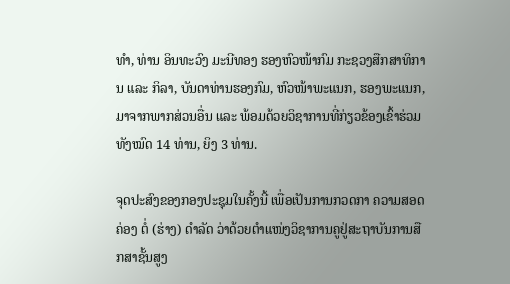ທຳ, ທ່ານ ອິນທະວົງ ມະນີທອງ ຮອງຫົວໜ້າກົມ ກະຊວງສືກສາທິການ ແລະ ກິລາ, ບັນດາທ່ານຮອງກົມ, ຫົວໜ້າພະແນກ, ຮອງພະແນກ, ມາຈາກພາກສ່ວນອື່ນ ແລະ ພ້ອມດ້ວຍວິຊາການທີ່ກ່ຽວຂ້ອງເຂົ້າຮ່ວມທັງໝົດ 14 ທ່ານ, ຍິງ 3 ທ່ານ.

ຈຸດປະສົງຂອງກອງປະຊຸມໃນຄັ້ງນີ້ ເພື່ອເປັນການກວດກາ ຄວາມສອດຄ່ອງ ຕໍ່ (ຮ່າງ) ດຳລັດ ວ່າດ້ວຍຕໍາແໜ່ງວິຊາການຄູຢູ່ສະຖາບັນການສືກສາຊັ້ນສູງ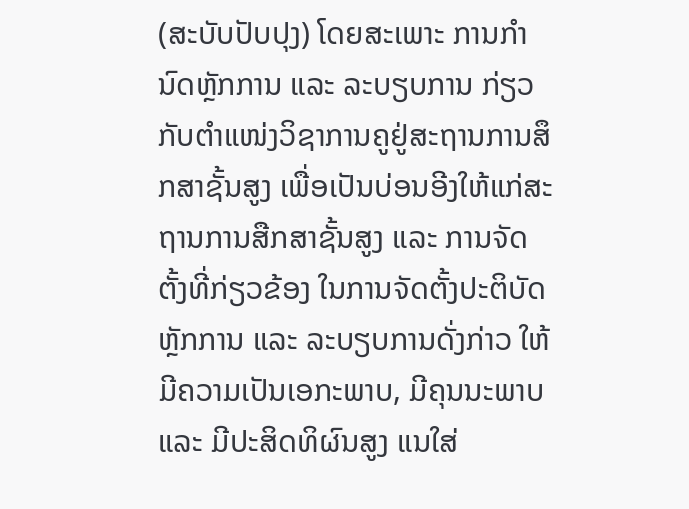(ສະບັບປັບປຸງ) ໂດຍສະເພາະ ການກໍານົດຫຼັກການ ແລະ ລະບຽບການ ກ່ຽວກັບຕໍາແໜ່ງວິຊາການຄູຢູ່ສະຖານການສຶກສາຊັ້ນສູງ ເພື່ອເປັນບ່ອນອີງໃຫ້ແກ່ສະຖານການສືກສາຊັ້ນສູງ ແລະ ການຈັດຕັ້ງທີ່ກ່ຽວຂ້ອງ ໃນການຈັດຕັ້ງປະຕິບັດຫຼັກການ ແລະ ລະບຽບການດັ່ງກ່າວ ໃຫ້ມີຄວາມເປັນເອກະພາບ, ມີຄຸນນະພາບ ແລະ ມີປະສິດທິຜົນສູງ ແນໃສ່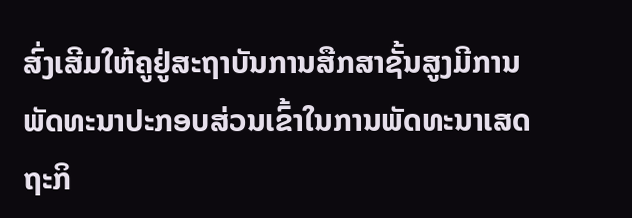ສົ່ງເສີມໃຫ້ຄູຢູ່ສະຖາບັນການສືກສາຊັ້ນສູງມີການພັດທະນາປະກອບສ່ວນເຂົ້າໃນການພັດທະນາເສດຖະກິ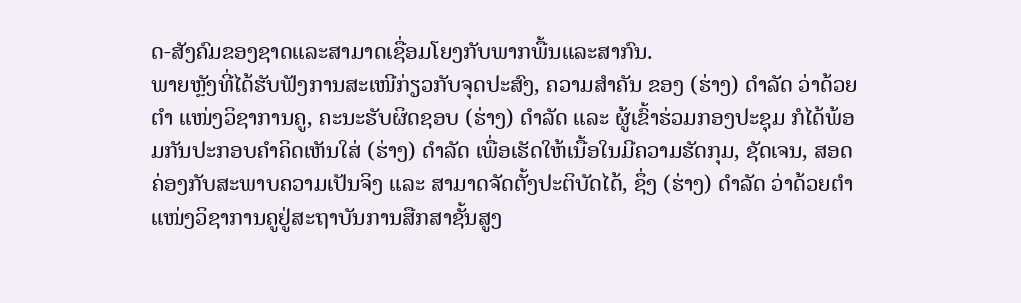ດ-ສັງຄົມຂອງຊາດແລະສາມາດເຊື່ອມໂຍງກັບພາກພື້ນແລະສາກົນ.
ພາຍຫຼັງທີ່ໄດ້ຮັບຟັງການສະເໜີກ່ຽວກັບຈຸດປະສົງ, ຄວາມສຳຄັນ ຂອງ (ຮ່າງ) ດໍາລັດ ວ່າດ້ວຍຕໍາ ແໜ່ງວິຊາການຄູ, ຄະນະຮັບຜິດຊອບ (ຮ່າງ) ດຳລັດ ແລະ ຜູ້ເຂົ້າຮ່ວມກອງປະຊຸມ ກໍໄດ້ພ້ອມກັນປະກອບຄຳຄິດເຫັນໃສ່ (ຮ່າງ) ດໍາລັດ ເພື່ອເຮັດໃຫ້ເນື້ອໃນມີຄວາມຮັດກຸມ, ຊັດເຈນ, ສອດຄ່ອງກັບສະພາບຄວາມເປັນຈິງ ແລະ ສາມາດຈັດຕັ້ງປະຕິບັດໄດ້, ຊຶ່ງ (ຮ່າງ) ດໍາລັດ ວ່າດ້ວຍຕໍາແໜ່ງວິຊາການຄູຢູ່ສະຖາບັນການສືກສາຊັ້ນສູງ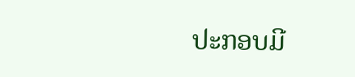ປະກອບມີ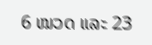6 ໝວດ ແລະ 23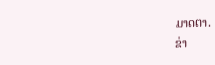ມາດຕາ.
ຂ່າ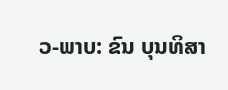ວ-ພາບ: ຂົນ ບຸນທິສາ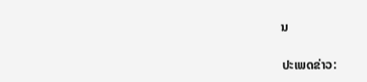ນ

ປະເພດຂ່າວ: